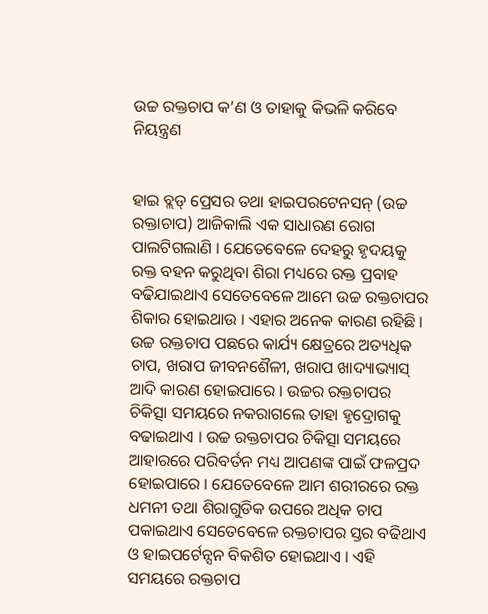ଉଚ୍ଚ ରକ୍ତଚାପ କ’ଣ ଓ ତାହାକୁ କିଭଳି କରିବେ ନିୟନ୍ତ୍ରଣ


ହାଇ ବ୍ଲଡ୍ ପ୍ରେସର ତଥା ହାଇପରଟେନସନ୍ (ଉଚ୍ଚ ରକ୍ତାଚାପ) ଆଜିକାଲି ଏକ ସାଧାରଣ ରୋଗ ପାଲଟିଗଲାଣି । ଯେତେବେଳେ ଦେହରୁ ହୃଦୟକୁ ରକ୍ତ ବହନ କରୁଥିବା ଶିରା ମଧ୍ୟରେ ରକ୍ତ ପ୍ରବାହ ବଢିଯାଇଥାଏ ସେତେବେଳେ ଆମେ ଉଚ୍ଚ ରକ୍ତଚାପର ଶିକାର ହୋଇଥାଉ । ଏହାର ଅନେକ କାରଣ ରହିଛି । ଉଚ୍ଚ ରକ୍ତଚାପ ପଛରେ କାର୍ଯ୍ୟ କ୍ଷେତ୍ରରେ ଅତ୍ୟଧିକ ଚାପ, ଖରାପ ଜୀବନଶୈଳୀ, ଖରାପ ଖାଦ୍ୟାଭ୍ୟାସ୍ ଆଦି କାରଣ ହୋଇପାରେ । ଉଚ୍ଚର ରକ୍ତଚାପର ଚିକିତ୍ସା ସମୟରେ ନକରାଗଲେ ତାହା ହୃଦ୍ରୋଗକୁ ବଢାଇଥାଏ । ଉଚ୍ଚ ରକ୍ତଚାପର ଚିକିତ୍ସା ସମୟରେ ଆହାରରେ ପରିବର୍ତନ ମଧ୍ୟ ଆପଣଙ୍କ ପାଇଁ ଫଳପ୍ରଦ ହୋଇପାରେ । ଯେତେବେଳେ ଆମ ଶରୀରରେ ରକ୍ତ ଧମନୀ ତଥା ଶିରାଗୁଡିକ ଉପରେ ଅଧିକ ଚାପ ପକାଇଥାଏ ସେତେବେଳେ ରକ୍ତଚାପର ସ୍ତର ବଢିଥାଏ ଓ ହାଇପର୍ଟେନ୍ସନ ବିକଶିତ ହୋଇଥାଏ । ଏହି ସମୟରେ ରକ୍ତଚାପ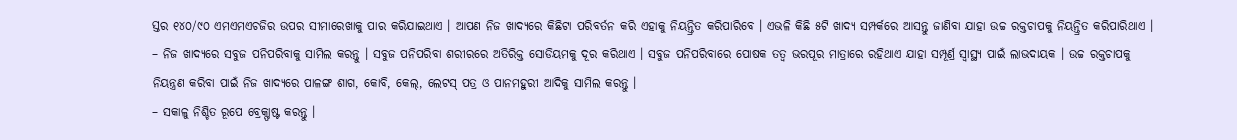ସ୍ତର ୧୪୦/୯୦ ଏମଏମଏଚଜିର ଉପର ସୀମାରେଖାକୁ ପାର କରିଯାଇଥାଏ । ଆପଣ ନିଜ ଖାଦ୍ୟରେ କିଛିଟା ପରିବର୍ତନ କରି ଏହାକୁ ନିୟନ୍ତ୍ରିତ କରିପାରିବେ । ଏଭଳି କିଛି ୫ଟି ଖାଦ୍ୟ ସମ୍ପର୍କରେ ଆସନ୍ତୁ ଜାଣିବା ଯାହା ଉଚ୍ଚ ରକ୍ତଚାପକୁ ନିୟନ୍ତ୍ରିତ କରିପାରିଥାଏ ।
– ନିଜ ଖାଦ୍ୟରେ ସବୁଜ ପନିପରିବାକୁ ସାମିଲ କରନ୍ତୁ । ସବୁଜ ପନିପରିବା ଶରୀରରେ ଅତିରିକ୍ତ ସୋଡିୟମକୁ ଦୂର କରିଥାଏ । ସବୁଜ ପନିପରିବାରେ ପୋଷକ ତତ୍ୱ ଭରପୂର ମାତ୍ରାରେ ରହିଥାଏ ଯାହା ସମ୍ପୂର୍ଣ୍ର ସ୍ୱାସ୍ଥ୍ୟ ପାଇଁ ଲାଭଦାୟକ । ଉଚ୍ଚ ରକ୍ତଚାପକୁ ନିୟନ୍ତ୍ରଣ କରିବା ପାଇଁ ନିଜ ଖାଦ୍ୟରେ ପାଳଙ୍ଗ ଶାଗ, କୋବି, କେଲ୍, ଲେଟସ୍ ପତ୍ର ଓ ପାନମହୁରୀ ଆଦିକୁ ସାମିଲ କରନ୍ତୁ ।
– ସକାଳୁ ନିଶ୍ଚିତ ରୂପେ ବ୍ରେକ୍ଫାଷ୍ଟ କରନ୍ତୁ ।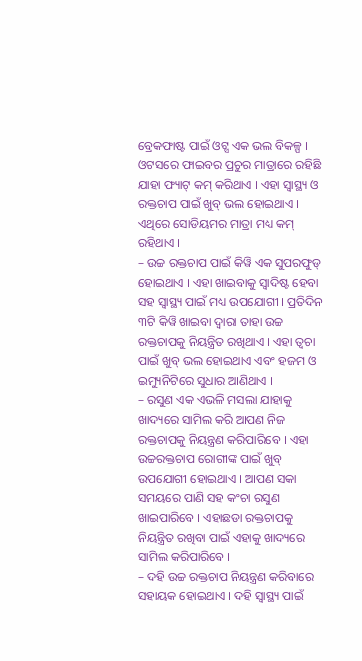ବ୍ରେକଫାଷ୍ଟ ପାଇଁ ଓଟ୍ସ ଏକ ଭଲ ବିକଳ୍ପ । ଓଟସରେ ଫାଇବର ପ୍ରଚୁର ମାତ୍ରାରେ ରହିଛି ଯାହା ଫ୍ୟାଟ୍ କମ୍ କରିଥାଏ । ଏହା ସ୍ୱାସ୍ଥ୍ୟ ଓ ରକ୍ତଚାପ ପାଇଁ ଖୁବ୍ ଭଲ ହୋଇଥାଏ । ଏଥିରେ ସୋଡିୟମର ମାତ୍ରା ମଧ୍ୟ କମ୍ ରହିଥାଏ ।
– ଉଚ୍ଚ ରକ୍ତଚାପ ପାଇଁ କିୱି ଏକ ସୁପରଫୁଡ୍ ହୋଇଥାଏ । ଏହା ଖାଇବାକୁ ସ୍ୱାଦିଷ୍ଟ ହେବା ସହ ସ୍ୱାସ୍ଥ୍ୟ ପାଇଁ ମଧ୍ୟ ଉପଯୋଗୀ । ପ୍ରତିଦିନ ୩ଟି କିୱି ଖାଇବା ଦ୍ୱାରା ତାହା ଉଚ୍ଚ ରକ୍ତଚାପକୁ ନିୟନ୍ତ୍ରିତ ରଖିଥାଏ । ଏହା ତ୍ୱଚା ପାଇଁ ଖୁବ୍ ଭଲ ହୋଇଥାଏ ଏବଂ ହଜମ ଓ ଇମ୍ୟୁନିଟିରେ ସୁଧାର ଆଣିଥାଏ ।
– ରସୁଣ ଏକ ଏଭଳି ମସଲା ଯାହାକୁ ଖାଦ୍ୟରେ ସାମିଲ କରି ଆପଣ ନିଜ ରକ୍ତଚାପକୁ ନିୟନ୍ତ୍ରଣ କରିପାରିବେ । ଏହା ଉଚ୍ଚରକ୍ତଚାପ ରୋଗୀଙ୍କ ପାଇଁ ଖୁବ୍ ଉପଯୋଗୀ ହୋଇଥାଏ । ଆପଣ ସକା ସମୟରେ ପାଣି ସହ କଂଚା ରସୁଣ ଖାଇପାରିବେ । ଏହାଛଡା ରକ୍ତଚାପକୁ ନିୟନ୍ତ୍ରିତ ରଖିବା ପାଇଁ ଏହାକୁ ଖାଦ୍ୟରେ ସାମିଲ କରିପାରିବେ ।
– ଦହି ଉଚ୍ଚ ରକ୍ତଚାପ ନିୟନ୍ତ୍ରଣ କରିବାରେ ସହାୟକ ହୋଇଥାଏ । ଦହି ସ୍ୱାସ୍ଥ୍ୟ ପାଇଁ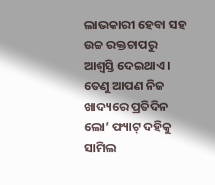ଲାଭକାରୀ ହେବା ସହ ଉଚ୍ଚ ରକ୍ତଚାପରୁ ଆଶ୍ୱସ୍ତି ଦେଇଥାଏ । ତେଣୁ ଆପଣ ନିଜ ଖାଦ୍ୟରେ ପ୍ରତିଦିନ ଲୋ’ ଫ୍ୟାଟ୍ ଦହିକୁ ସାମିଲ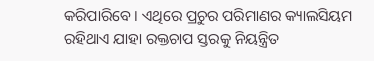କରିପାରିବେ । ଏଥିରେ ପ୍ରଚୁର ପରିମାଣର କ୍ୟାଲସିୟମ ରହିଥାଏ ଯାହା ରକ୍ତଚାପ ସ୍ତରକୁ ନିୟନ୍ତ୍ରିତ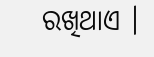ରଖିଥାଏ ।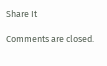Share It

Comments are closed.